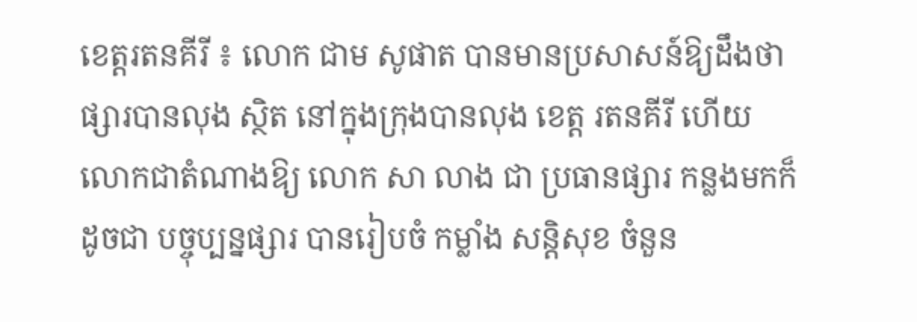ខេត្តរតនគីរី ៖ លោក ជាម សូផាត បានមានប្រសាសន៍ឱ្យដឹងថា ផ្សារបានលុង ស្ថិត នៅក្នុងក្រុងបានលុង ខេត្ត រតនគីរី ហើយ លោកជាតំណាងឱ្យ លោក សា លាង ជា ប្រធានផ្សារ កន្លងមកក៏ដូចជា បច្ចុប្បន្នផ្សារ បានរៀបចំ កម្លាំង សន្តិសុខ ចំនួន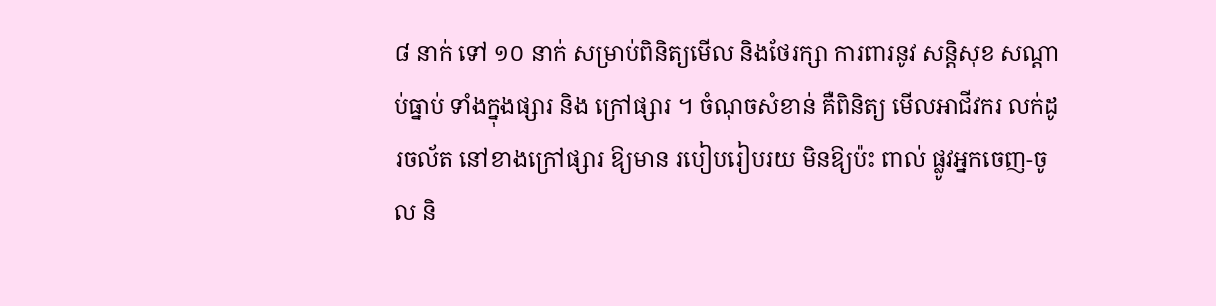៨ នាក់ ទៅ ១០ នាក់ សម្រាប់ពិនិត្យមើល និងថែរក្សា ការពារនូវ សន្តិសុខ សណ្តាប់ធ្នាប់ ទាំងក្នុងផ្សារ និង ក្រៅផ្សារ ។ ចំណុចសំខាន់ គឺពិនិត្យ មើលអាជីវករ លក់ដូរចល័ត នៅខាងក្រៅផ្សារ ឱ្យមាន របៀបរៀបរយ មិនឱ្យប៉ះ ពាល់ ផ្លូវអ្នកចេញ-ចូល និ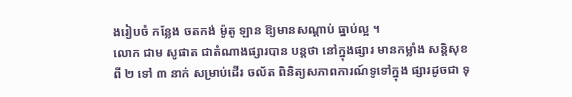ងរៀបចំ កន្លែង ចតកង់ ម៉ូតូ ឡាន ឱ្យមានសណ្តាប់ ធ្នាប់ល្អ ។
លោក ជាម សូផាត ជាតំណាងផ្សារបាន បន្តថា នៅក្នុងផ្សារ មានកម្លាំង សន្តិសុខ ពី ២ ទៅ ៣ នាក់ សម្រាប់ដើរ ចល័ត ពិនិត្យសភាពការណ៍ទូទៅក្នុង ផ្សារដូចជា ទុ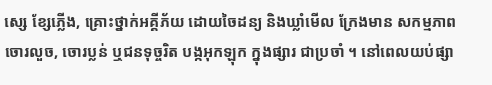ស្សេ ខ្សែភ្លើង, គ្រោះថ្នាក់អគ្គីភ័យ ដោយចៃដន្យ និងឃ្លាំមើល ក្រែងមាន សកម្មភាព ចោរលួច, ចោរប្លន់ ឬជនទុច្ចរិត បង្កអុកឡុក ក្នុងផ្សារ ជាប្រចាំ ។ នៅពេលយប់ផ្សា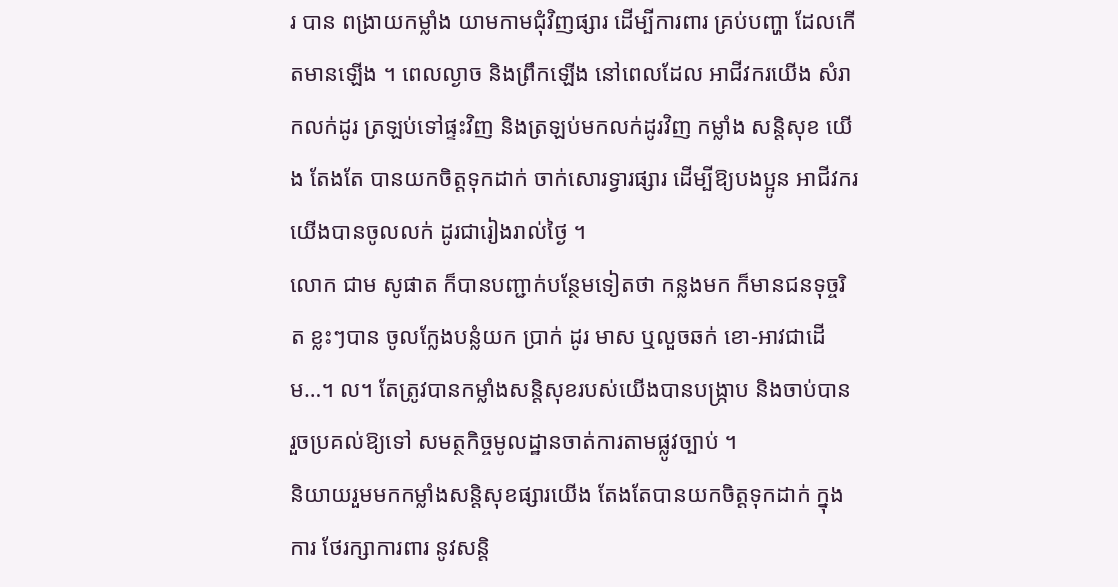រ បាន ពង្រាយកម្លាំង យាមកាមជុំវិញផ្សារ ដើម្បីការពារ គ្រប់បញ្ហា ដែលកើតមានឡើង ។ ពេលល្ងាច និងព្រឹកឡើង នៅពេលដែល អាជីវករយើង សំរាកលក់ដូរ ត្រឡប់ទៅផ្ទះវិញ និងត្រឡប់មកលក់ដូរវិញ កម្លាំង សន្តិសុខ យើង តែងតែ បានយកចិត្តទុកដាក់ ចាក់សោរទ្វារផ្សារ ដើម្បីឱ្យបងប្អូន អាជីវករយើងបានចូលលក់ ដូរជារៀងរាល់ថ្ងៃ ។
លោក ជាម សូផាត ក៏បានបញ្ជាក់បន្ថែមទៀតថា កន្លងមក ក៏មានជនទុច្ចរិត ខ្លះៗបាន ចូលក្លែងបន្លំយក ប្រាក់ ដូរ មាស ឬលួចឆក់ ខោ-អាវជាដើម…។ ល។ តែត្រូវបានកម្លាំងសន្តិសុខរបស់យើងបានបង្ក្រាប និងចាប់បាន រួចប្រគល់ឱ្យទៅ សមត្ថកិច្ចមូលដ្ឋានចាត់ការតាមផ្លូវច្បាប់ ។
និយាយរួមមកកម្លាំងសន្តិសុខផ្សារយើង តែងតែបានយកចិត្តទុកដាក់ ក្នុងការ ថែរក្សាការពារ នូវសន្តិ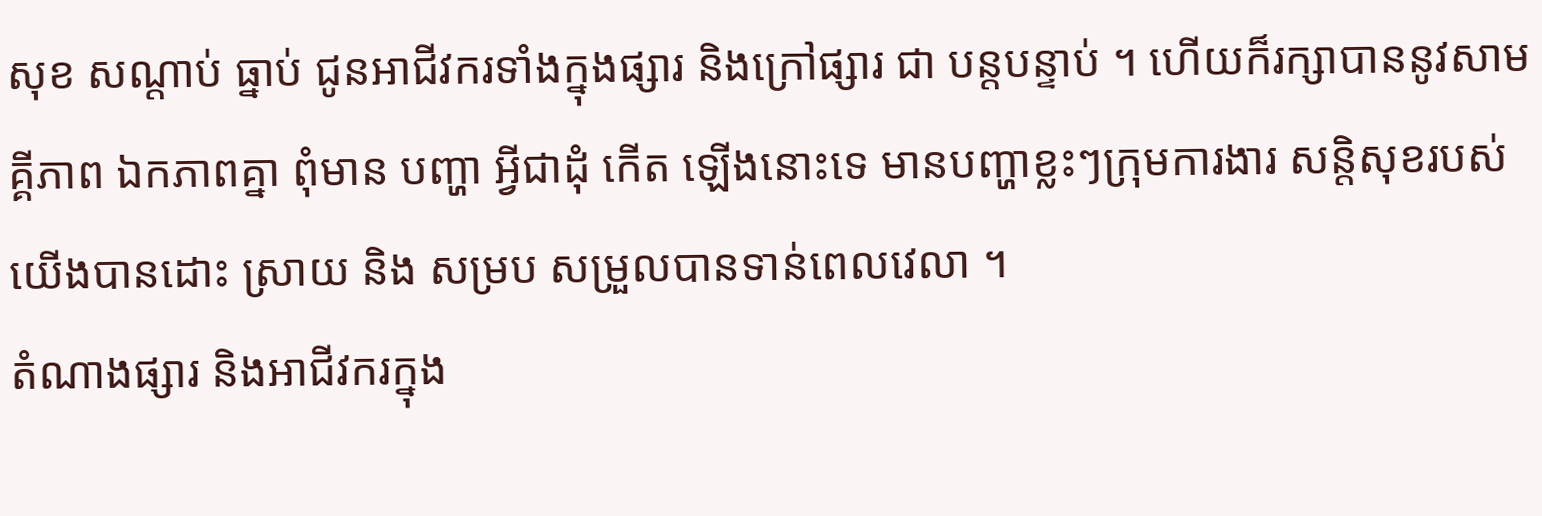សុខ សណ្តាប់ ធ្នាប់ ជូនអាជីវករទាំងក្នុងផ្សារ និងក្រៅផ្សារ ជា បន្តបន្ទាប់ ។ ហើយក៏រក្សាបាននូវសាមគ្គីភាព ឯកភាពគ្នា ពុំមាន បញ្ហា អ្វីជាដុំ កើត ឡើងនោះទេ មានបញ្ហាខ្លះៗក្រុមការងារ សន្តិសុខរបស់យើងបានដោះ ស្រាយ និង សម្រប សម្រួលបានទាន់ពេលវេលា ។
តំណាងផ្សារ និងអាជីវករក្នុង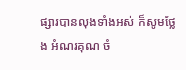ផ្សារបានលុងទាំងអស់ ក៏សូមថ្លែង អំណរគុណ ចំ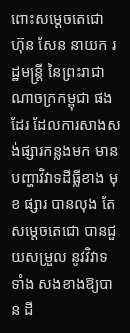ពោះសម្តេចតេជោ ហ៊ុន សែន នាយក រដ្ឋមន្ត្រី នៃព្រះរាជាណាចក្រកម្ពុជា ផងដែរ ដែលការសាងសង់ផ្សារកន្លងមក មានបញ្ហាវិវាទដីធ្លីខាង មុខ ផ្សារ បានលុង តែ សម្តេចតេជោ បានជួយសម្រួល នូវវិវាទទាំង សងខាងឱ្យបាន ដី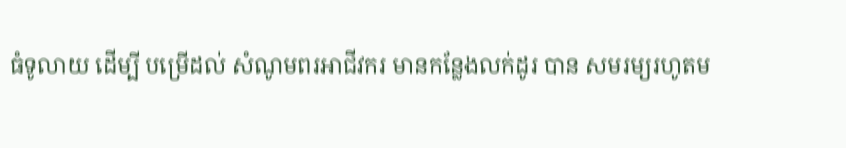ធំទូលាយ ដើម្បី បម្រើដល់ សំណូមពរអាជីវករ មានកន្លែងលក់ដូរ បាន សមរម្យរហូតម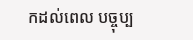កដល់ពេល បច្ចុប្ប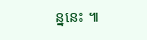ន្ននេះ ៕